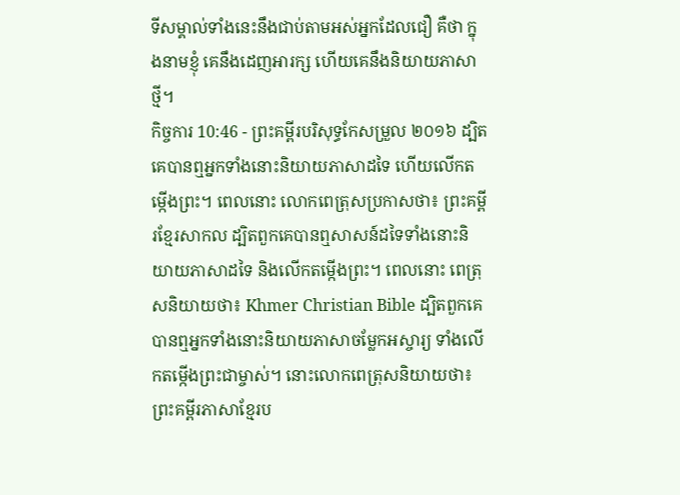ទីសម្គាល់ទាំងនេះនឹងជាប់តាមអស់អ្នកដែលជឿ គឺថា ក្នុងនាមខ្ញុំ គេនឹងដេញអារក្ស ហើយគេនឹងនិយាយភាសាថ្មី។
កិច្ចការ 10:46 - ព្រះគម្ពីរបរិសុទ្ធកែសម្រួល ២០១៦ ដ្បិតគេបានឮអ្នកទាំងនោះនិយាយភាសាដទៃ ហើយលើកតម្កើងព្រះ។ ពេលនោះ លោកពេត្រុសប្រកាសថា៖ ព្រះគម្ពីរខ្មែរសាកល ដ្បិតពួកគេបានឮសាសន៍ដទៃទាំងនោះនិយាយភាសាដទៃ និងលើកតម្កើងព្រះ។ ពេលនោះ ពេត្រុសនិយាយថា៖ Khmer Christian Bible ដ្បិតពួកគេបានឮអ្នកទាំងនោះនិយាយភាសាចម្លែកអស្ចារ្យ ទាំងលើកតម្កើងព្រះជាម្ចាស់។ នោះលោកពេត្រុសនិយាយថា៖ ព្រះគម្ពីរភាសាខ្មែរប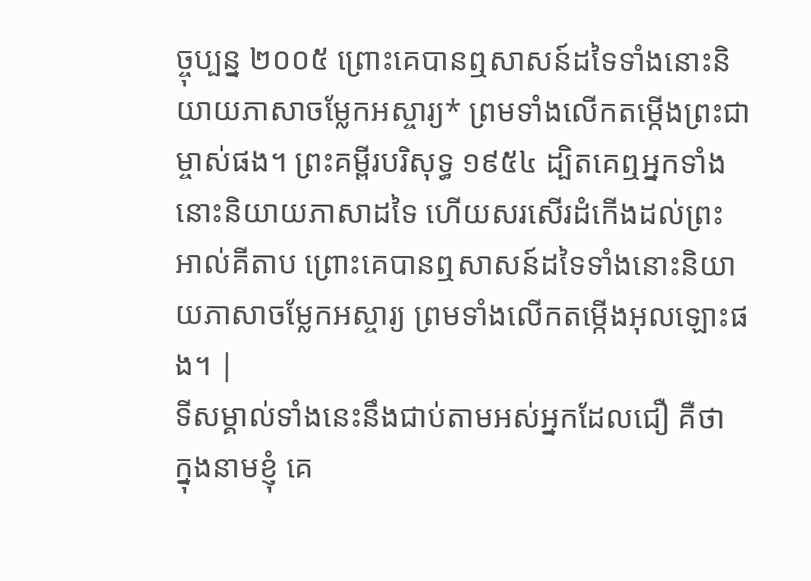ច្ចុប្បន្ន ២០០៥ ព្រោះគេបានឮសាសន៍ដទៃទាំងនោះនិយាយភាសាចម្លែកអស្ចារ្យ* ព្រមទាំងលើកតម្កើងព្រះជាម្ចាស់ផង។ ព្រះគម្ពីរបរិសុទ្ធ ១៩៥៤ ដ្បិតគេឮអ្នកទាំងនោះនិយាយភាសាដទៃ ហើយសរសើរដំកើងដល់ព្រះ អាល់គីតាប ព្រោះគេបានឮសាសន៍ដទៃទាំងនោះនិយាយភាសាចម្លែកអស្ចារ្យ ព្រមទាំងលើកតម្កើងអុលឡោះផង។ |
ទីសម្គាល់ទាំងនេះនឹងជាប់តាមអស់អ្នកដែលជឿ គឺថា ក្នុងនាមខ្ញុំ គេ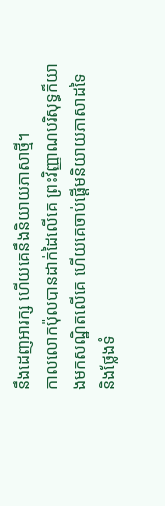នឹងដេញអារក្ស ហើយគេនឹងនិយាយភាសាថ្មី។
កាលលោកប៉ុលបានដាក់ដៃលើគេ ព្រះវិញ្ញាណបរិសុទ្ធក៏យាងមកសណ្ឋិតលើគេ ហើយគេចាប់ផ្ដើមនិយាយភាសាដទៃ និងថ្លែងទំ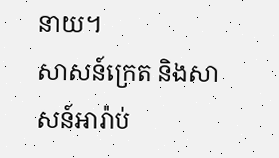នាយ។
សាសន៍ក្រេត និងសាសន៍អារ៉ាប់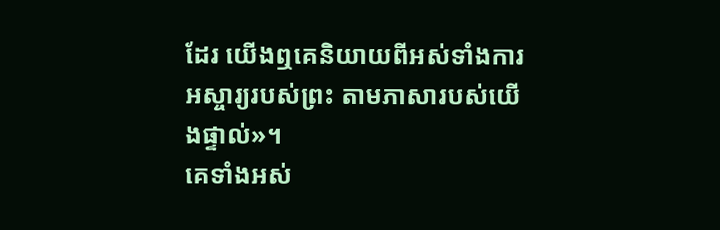ដែរ យើងឮគេនិយាយពីអស់ទាំងការអស្ចារ្យរបស់ព្រះ តាមភាសារបស់យើងផ្ទាល់»។
គេទាំងអស់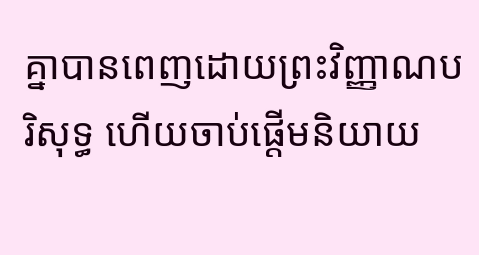គ្នាបានពេញដោយព្រះវិញ្ញាណបរិសុទ្ធ ហើយចាប់ផ្តើមនិយាយ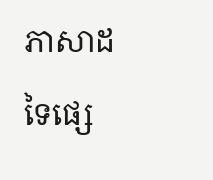ភាសាដទៃផ្សេ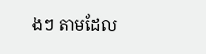ងៗ តាមដែល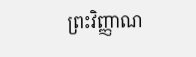ព្រះវិញ្ញាណ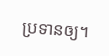ប្រទានឲ្យ។